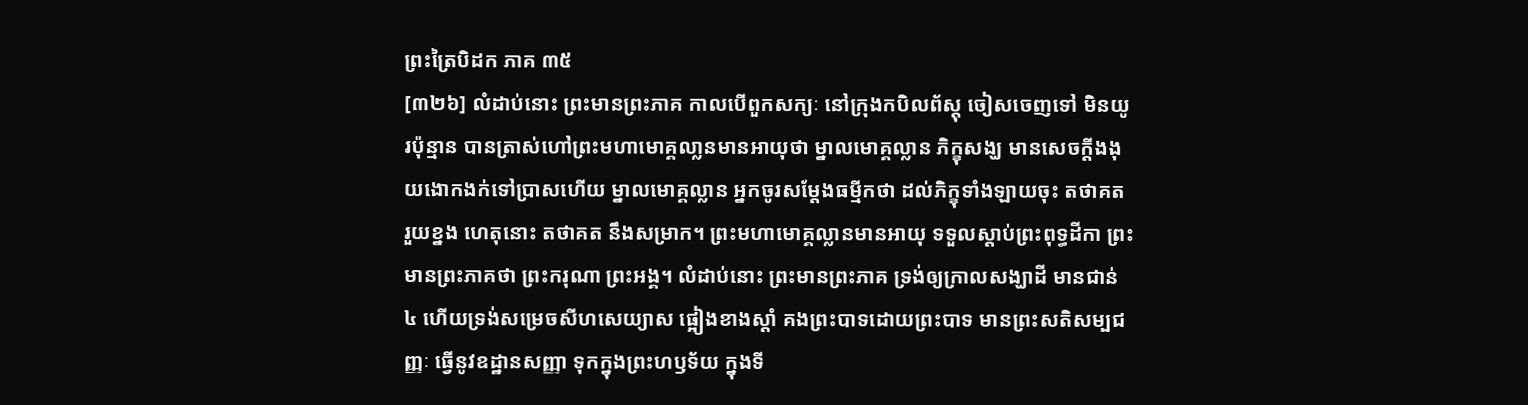ព្រះត្រៃបិដក ភាគ ៣៥
[៣២៦] លំដាប់នោះ ព្រះមានព្រះភាគ កាលបើពួកសក្យៈ នៅក្រុងកបិលព័ស្តុ ចៀសចេញទៅ មិនយូរប៉ុន្មាន បានត្រាស់ហៅព្រះមហាមោគ្គលា្លនមានអាយុថា ម្នាលមោគ្គល្លាន ភិក្ខុសង្ឃ មានសេចក្តីងងុយងោកងក់ទៅប្រាសហើយ ម្នាលមោគ្គល្លាន អ្នកចូរសម្តែងធម្មីកថា ដល់ភិក្ខុទាំងឡាយចុះ តថាគត រួយខ្នង ហេតុនោះ តថាគត នឹងសម្រាក។ ព្រះមហាមោគ្គល្លានមានអាយុ ទទួលស្តាប់ព្រះពុទ្ធដីកា ព្រះមានព្រះភាគថា ព្រះករុណា ព្រះអង្គ។ លំដាប់នោះ ព្រះមានព្រះភាគ ទ្រង់ឲ្យក្រាលសង្ឃាដី មានជាន់ ៤ ហើយទ្រង់សម្រេចសីហសេយ្យាស ផ្អៀងខាងស្តាំ គងព្រះបាទដោយព្រះបាទ មានព្រះសតិសម្បជញ្ញៈ ធ្វើនូវឧដ្ឋានសញ្ញា ទុកក្នុងព្រះហឫទ័យ ក្នុងទី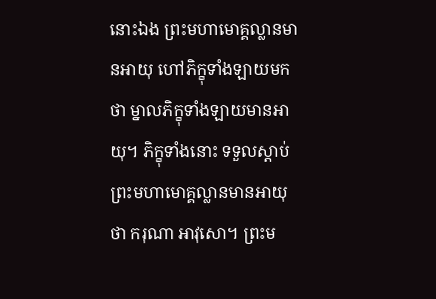នោះឯង ព្រះមហាមោគ្គល្លានមានអាយុ ហៅភិក្ខុទាំងឡាយមកថា ម្នាលភិក្ខុទាំងឡាយមានអាយុ។ ភិក្ខុទាំងនោះ ទទួលស្តាប់ព្រះមហាមោគ្គល្លានមានអាយុថា ករុណា អាវុសោ។ ព្រះម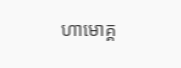ហាមោគ្គ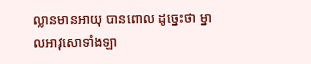ល្លានមានអាយុ បានពោល ដូច្នេះថា ម្នាលអាវុសោទាំងឡា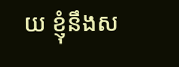យ ខ្ញុំនឹងស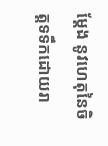ម្តែង នូវហេតុនៃចិត្តទទឹកដោយរា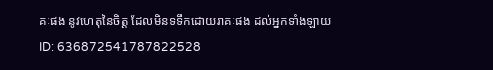គៈផង នូវហេតុនៃចិត្ត ដែលមិនទទឹកដោយរាគៈផង ដល់អ្នកទាំងឡាយ
ID: 636872541787822528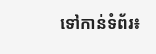ទៅកាន់ទំព័រ៖